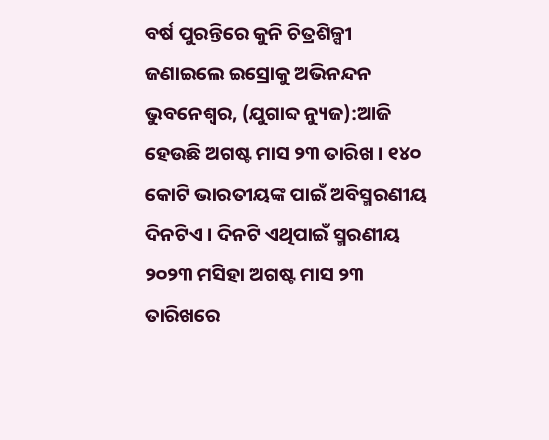ବର୍ଷ ପୁରନ୍ତିରେ କୁନି ଚିତ୍ରଶିଳ୍ପୀ ଜଣାଇଲେ ଇସ୍ରୋକୁ ଅଭିନନ୍ଦନ
ଭୁବନେଶ୍ୱର, (ଯୁଗାବ୍ଦ ନ୍ୟୁଜ):ଆଜି ହେଉଛି ଅଗଷ୍ଟ ମାସ ୨୩ ତାରିଖ । ୧୪୦ କୋଟି ଭାରତୀୟଙ୍କ ପାଇଁ ଅବିସ୍ମରଣୀୟ ଦିନଟିଏ । ଦିନଟି ଏଥିପାଇଁ ସ୍ମରଣୀୟ ୨୦୨୩ ମସିହା ଅଗଷ୍ଟ ମାସ ୨୩ ତାରିଖରେ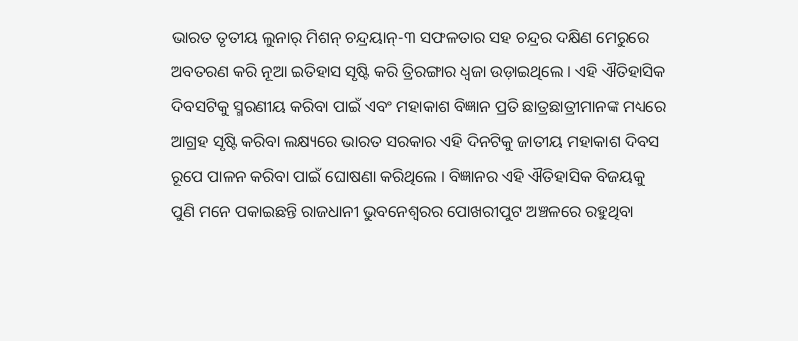ଭାରତ ତୃତୀୟ ଲୁନାର୍ ମିଶନ୍ ଚନ୍ଦ୍ରୟାନ୍-୩ ସଫଳତାର ସହ ଚନ୍ଦ୍ରର ଦକ୍ଷିଣ ମେରୁରେ ଅବତରଣ କରି ନୂଆ ଇତିହାସ ସୃଷ୍ଟି କରି ତ୍ରିରଙ୍ଗାର ଧ୍ୱଜା ଉଡ଼ାଇଥିଲେ । ଏହି ଐତିହାସିକ ଦିବସଟିକୁ ସ୍ମରଣୀୟ କରିବା ପାଇଁ ଏବଂ ମହାକାଶ ବିଜ୍ଞାନ ପ୍ରତି ଛାତ୍ରଛାତ୍ରୀମାନଙ୍କ ମଧ୍ୟରେ ଆଗ୍ରହ ସୃଷ୍ଟି କରିବା ଲକ୍ଷ୍ୟରେ ଭାରତ ସରକାର ଏହି ଦିନଟିକୁ ଜାତୀୟ ମହାକାଶ ଦିବସ ରୂପେ ପାଳନ କରିବା ପାଇଁ ଘୋଷଣା କରିଥିଲେ । ବିଜ୍ଞାନର ଏହି ଐତିହାସିକ ବିଜୟକୁ ପୁଣି ମନେ ପକାଇଛନ୍ତି ରାଜଧାନୀ ଭୁବନେଶ୍ୱରର ପୋଖରୀପୁଟ ଅଞ୍ଚଳରେ ରହୁଥିବା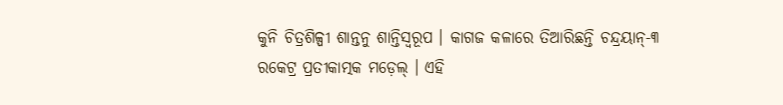କୁନି ଚିତ୍ରଶିଳ୍ପୀ ଶାନ୍ତନୁ ଶାନ୍ତିସ୍ୱରୂପ । କାଗଜ କଳାରେ ତିଆରିଛନ୍ତି ଚନ୍ଦ୍ରୟାନ୍-୩ ରକେଟ୍ର ପ୍ରତୀକାତ୍ମକ ମଡ଼େଲ୍ । ଏହି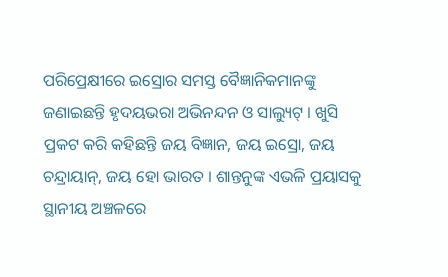ପରିପ୍ରେକ୍ଷୀରେ ଇସ୍ରୋର ସମସ୍ତ ବୈଜ୍ଞାନିକମାନଙ୍କୁ ଜଣାଇଛନ୍ତି ହୃଦୟଭରା ଅଭିନନ୍ଦନ ଓ ସାଲ୍ୟୁଟ୍ । ଖୁସି ପ୍ରକଟ କରି କହିଛନ୍ତି ଜୟ ବିଜ୍ଞାନ, ଜୟ ଇସ୍ରୋ, ଜୟ ଚନ୍ଦ୍ରାୟାନ୍, ଜୟ ହୋ ଭାରତ । ଶାନ୍ତନୁଙ୍କ ଏଭଳି ପ୍ରୟାସକୁ ସ୍ଥାନୀୟ ଅଞ୍ଚଳରେ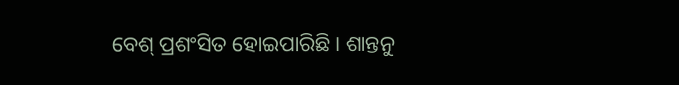ବେଶ୍ ପ୍ରଶଂସିତ ହୋଇପାରିଛି । ଶାନ୍ତନୁ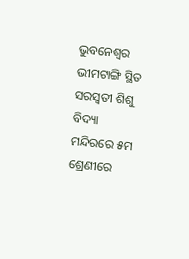ଭୁବନେଶ୍ୱର ଭୀମଟାଙ୍ଗି ସ୍ଥିତ ସରସ୍ୱତୀ ଶିଶୁ ବିଦ୍ୟା ମନ୍ଦିରରେ ୫ମ ଶ୍ରେଣୀରେ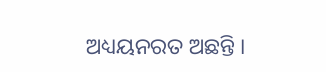ଅଧ୍ୟୟନରତ ଅଛନ୍ତି ।